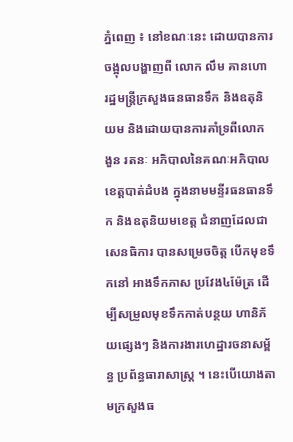ភ្នំពេញ ៖ នៅខណៈនេះ ដោយបានការចង្អុលបង្ហាញពី លោក លឹម គានហោ រដ្ឋមន្រ្តីក្រសួងធនធានទឹក និងឧតុនិយម និងដោយបានការគាំទ្រពីលោក ងួន រតនៈ អភិបាលនៃគណៈអភិបាលខេត្តបាត់ដំបង ក្នុងនាមមន្ទីរធនធានទឹក និងឧតុនិយមខេត្ត ជំនាញដែលជាសេនធិការ បានសម្រេចចិត្ត បើកមុខទឹកនៅ អាងទឹកភាស ប្រវែង៤ម៉ែត្រ ដើម្បីសម្រួលមុខទឹកកាត់បន្ថយ ហានិភ័យផ្សេងៗ និងការងារហេដ្ឋារចនាសម្ព័ន្ធ ប្រព័ន្ធធារាសាស្រ្ត ។ នេះបើយោងតាមក្រសួងធ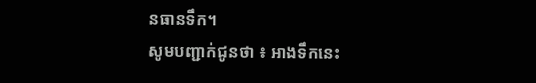នធានទឹក។
សូមបញ្ជាក់ជូនថា ៖ អាងទឹកនេះ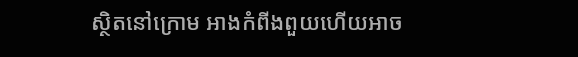ស្ថិតនៅក្រោម អាងកំពីងពួយហើយអាច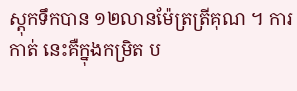ស្តុកទឹកបាន ១២លានម៉ែត្រត្រីគុណ ។ ការកាត់ នេះគឺក្នុងកម្រិត ប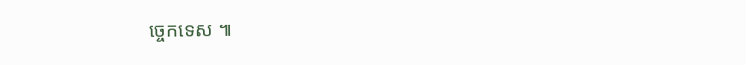ច្ចេកទេស ៕